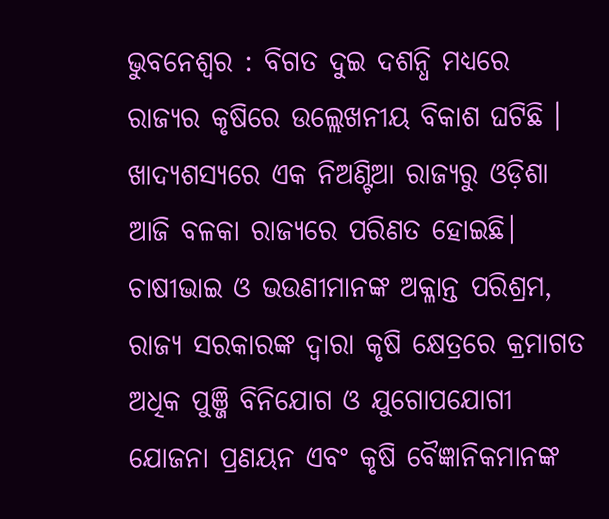ଭୁବନେଶ୍ୱର : ବିଗତ ଦୁଇ ଦଶନ୍ଧି ମଧ୍ୟରେ ରାଜ୍ୟର କୃଷିରେ ଉଲ୍ଲେଖନୀୟ ବିକାଶ ଘଟିଛି । ଖାଦ୍ୟଶସ୍ୟରେ ଏକ ନିଅଣ୍ଟିଆ ରାଜ୍ୟରୁ ଓଡ଼ିଶା ଆଜି ବଳକା ରାଜ୍ୟରେ ପରିଣତ ହୋଇଛି। ଚାଷୀଭାଇ ଓ ଭଉଣୀମାନଙ୍କ ଅକ୍ଳାନ୍ତ ପରିଶ୍ରମ, ରାଜ୍ୟ ସରକାରଙ୍କ ଦ୍ୱାରା କୃଷି କ୍ଷେତ୍ରରେ କ୍ରମାଗତ ଅଧିକ ପୁଞ୍ଜି ବିନିଯୋଗ ଓ ଯୁଗୋପଯୋଗୀ ଯୋଜନା ପ୍ରଣୟନ ଏବଂ କୃଷି ବୈଜ୍ଞାନିକମାନଙ୍କ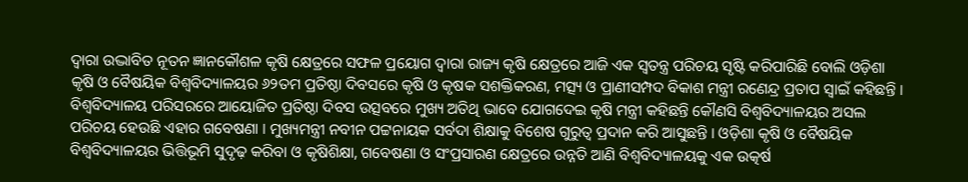ଦ୍ୱାରା ଉଦ୍ଭାବିତ ନୂତନ ଜ୍ଞାନକୌଶଳ କୃଷି କ୍ଷେତ୍ରରେ ସଫଳ ପ୍ରୟୋଗ ଦ୍ୱାରା ରାଜ୍ୟ କୃଷି କ୍ଷେତ୍ରରେ ଆଜି ଏକ ସ୍ୱତନ୍ତ୍ର ପରିଚୟ ସୃଷ୍ଟି କରିପାରିଛି ବୋଲି ଓଡ଼ିଶା କୃଷି ଓ ବୈଷୟିକ ବିଶ୍ୱବିଦ୍ୟାଳୟର ୬୨ତମ ପ୍ରତିଷ୍ଠା ଦିବସରେ କୃଷି ଓ କୃଷକ ସଶକ୍ତିକରଣ, ମତ୍ସ୍ୟ ଓ ପ୍ରାଣୀସମ୍ପଦ ବିକାଶ ମନ୍ତ୍ରୀ ରଣେନ୍ଦ୍ର ପ୍ରତାପ ସ୍ୱାଇଁ କହିଛନ୍ତି ।
ବିଶ୍ୱବିଦ୍ୟାଳୟ ପରିସରରେ ଆୟୋଜିତ ପ୍ରତିଷ୍ଠା ଦିବସ ଉତ୍ସବରେ ମୁଖ୍ୟ ଅତିଥି ଭାବେ ଯୋଗଦେଇ କୃଷି ମନ୍ତ୍ରୀ କହିଛନ୍ତି କୌଣସି ବିଶ୍ୱବିଦ୍ୟାଳୟର ଅସଲ ପରିଚୟ ହେଉଛି ଏହାର ଗବେଷଣା I ମୁଖ୍ୟମନ୍ତ୍ରୀ ନବୀନ ପଟ୍ଟନାୟକ ସର୍ବଦା ଶିକ୍ଷାକୁ ବିଶେଷ ଗୁରୁତ୍ୱ ପ୍ରଦାନ କରି ଆସୁଛନ୍ତି । ଓଡ଼ିଶା କୃଷି ଓ ବୈଷୟିକ ବିଶ୍ୱବିଦ୍ୟାଳୟର ଭିତ୍ତିଭୂମି ସୁଦୃଢ଼ କରିବା ଓ କୃଷିଶିକ୍ଷା, ଗବେଷଣା ଓ ସଂପ୍ରସାରଣ କ୍ଷେତ୍ରରେ ଉନ୍ନତି ଆଣି ବିଶ୍ୱବିଦ୍ୟାଳୟକୁ ଏକ ଉତ୍କର୍ଷ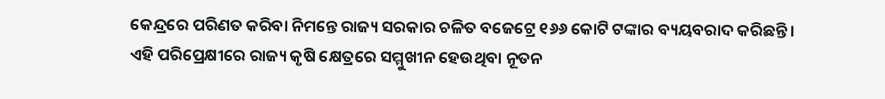କେନ୍ଦ୍ରରେ ପରିଣତ କରିବା ନିମନ୍ତେ ରାଜ୍ୟ ସରକାର ଚଳିତ ବଜେଟ୍ରେ ୧୬୬ କୋଟି ଟଙ୍କାର ବ୍ୟୟବରାଦ କରିଛନ୍ତି।
ଏହି ପରିପ୍ରେକ୍ଷୀରେ ରାଜ୍ୟ କୃଷି କ୍ଷେତ୍ରରେ ସମ୍ମୁଖୀନ ହେଉଥିବା ନୂତନ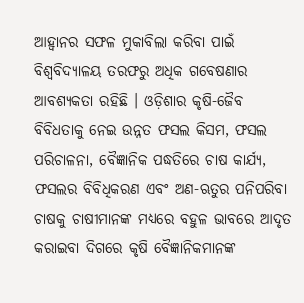ଆହ୍ୱାନର ସଫଳ ମୁକାବିଲା କରିବା ପାଇଁ ବିଶ୍ୱବିଦ୍ୟାଳୟ ତରଫରୁ ଅଧିକ ଗବେଷଣାର ଆବଶ୍ୟକତା ରହିଛି । ଓଡ଼ିଶାର କୃଷି-ଜୈବ ବିବିଧତାକୁ ନେଇ ଉନ୍ନତ ଫସଲ କିସମ, ଫସଲ ପରିଚାଳନା, ବୈଜ୍ଞାନିକ ପଦ୍ଧତିରେ ଚାଷ କାର୍ଯ୍ୟ, ଫସଲର ବିବିଧିକରଣ ଏବଂ ଅଣ-ଋତୁର ପନିପରିବା ଚାଷକୁ ଚାଷୀମାନଙ୍କ ମଧ୍ୟରେ ବହୁଳ ଭାବରେ ଆଦୃତ କରାଇବା ଦିଗରେ କୃଷି ବୈଜ୍ଞାନିକମାନଙ୍କ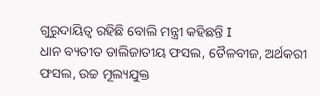ଗୁରୁଦାୟିତ୍ୱ ରହିଛି ବୋଲି ମନ୍ତ୍ରୀ କହିଛନ୍ତି I
ଧାନ ବ୍ୟତୀତ ଡାଲିଜାତୀୟ ଫସଲ, ତୈଳବୀଜ, ଅର୍ଥକରୀ ଫସଲ, ଉଚ୍ଚ ମୂଲ୍ୟଯୁକ୍ତ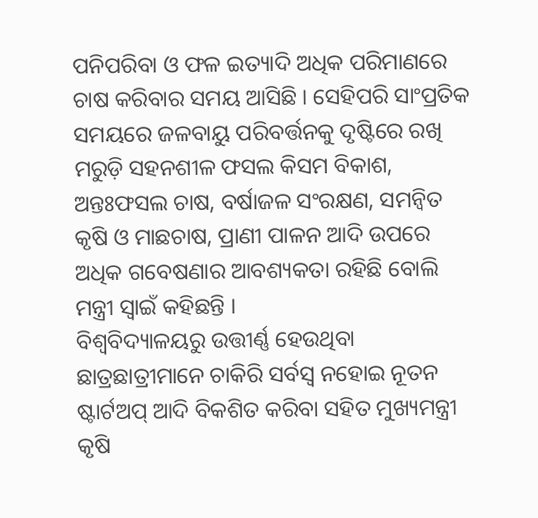ପନିପରିବା ଓ ଫଳ ଇତ୍ୟାଦି ଅଧିକ ପରିମାଣରେ ଚାଷ କରିବାର ସମୟ ଆସିଛି । ସେହିପରି ସାଂପ୍ରତିକ ସମୟରେ ଜଳବାୟୁ ପରିବର୍ତ୍ତନକୁ ଦୃଷ୍ଟିରେ ରଖି ମରୁଡ଼ି ସହନଶୀଳ ଫସଲ କିସମ ବିକାଶ, ଅନ୍ତଃଫସଲ ଚାଷ, ବର୍ଷାଜଳ ସଂରକ୍ଷଣ, ସମନ୍ୱିତ କୃଷି ଓ ମାଛଚାଷ, ପ୍ରାଣୀ ପାଳନ ଆଦି ଉପରେ ଅଧିକ ଗବେଷଣାର ଆବଶ୍ୟକତା ରହିଛି ବୋଲି ମନ୍ତ୍ରୀ ସ୍ୱାଇଁ କହିଛନ୍ତି ।
ବିଶ୍ୱବିଦ୍ୟାଳୟରୁ ଉତ୍ତୀର୍ଣ୍ଣ ହେଉଥିବା ଛାତ୍ରଛାତ୍ରୀମାନେ ଚାକିରି ସର୍ବସ୍ୱ ନହୋଇ ନୂତନ ଷ୍ଟାର୍ଟଅପ୍ ଆଦି ବିକଶିତ କରିବା ସହିତ ମୁଖ୍ୟମନ୍ତ୍ରୀ କୃଷି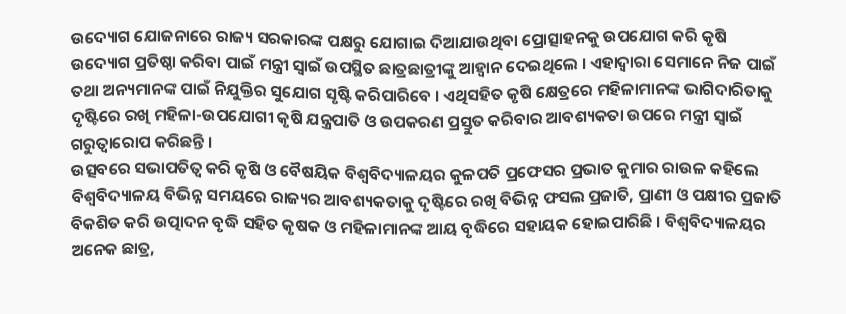ଉଦ୍ୟୋଗ ଯୋଜନାରେ ରାଜ୍ୟ ସରକାରଙ୍କ ପକ୍ଷରୁ ଯୋଗାଇ ଦିଆଯାଉଥିବା ପ୍ରୋତ୍ସାହନକୁ ଉପଯୋଗ କରି କୃଷି ଉଦ୍ୟୋଗ ପ୍ରତିଷ୍ଠା କରିବା ପାଇଁ ମନ୍ତ୍ରୀ ସ୍ୱାଇଁ ଉପସ୍ଥିତ ଛାତ୍ରଛାତ୍ରୀଙ୍କୁ ଆହ୍ୱାନ ଦେଇଥିଲେ । ଏହାଦ୍ୱାରା ସେମାନେ ନିଜ ପାଇଁ ତଥା ଅନ୍ୟମାନଙ୍କ ପାଇଁ ନିଯୁକ୍ତିର ସୁଯୋଗ ସୃଷ୍ଟି କରିପାରିବେ । ଏଥିସହିତ କୃଷି କ୍ଷେତ୍ରରେ ମହିଳାମାନଙ୍କ ଭାଗିଦାରିତାକୁ ଦୃଷ୍ଟିରେ ରଖି ମହିଳା-ଉପଯୋଗୀ କୃଷି ଯନ୍ତ୍ରପାତି ଓ ଉପକରଣ ପ୍ରସ୍ତୁତ କରିବାର ଆବଶ୍ୟକତା ଉପରେ ମନ୍ତ୍ରୀ ସ୍ୱାଇଁ ଗରୁତ୍ୱାରୋପ କରିଛନ୍ତି ।
ଉତ୍ସବରେ ସଭାପତିତ୍ୱ କରି କୃଷି ଓ ବୈଷୟିକ ବିଶ୍ୱବିଦ୍ୟାଳୟର କୁଳପତି ପ୍ରଫେସର ପ୍ରଭାତ କୁମାର ରାଉଳ କହିଲେ ବିଶ୍ୱବିଦ୍ୟାଳୟ ବିଭିନ୍ନ ସମୟରେ ରାଜ୍ୟର ଆବଶ୍ୟକତାକୁ ଦୃଷ୍ଟିରେ ରଖି ବିଭିନ୍ନ ଫସଲ ପ୍ରଜାତି, ପ୍ରାଣୀ ଓ ପକ୍ଷୀର ପ୍ରଜାତି ବିକଶିତ କରି ଉତ୍ପାଦନ ବୃଦ୍ଧି ସହିତ କୃଷକ ଓ ମହିଳାମାନଙ୍କ ଆୟ ବୃଦ୍ଧିରେ ସହାୟକ ହୋଇପାରିଛି । ବିଶ୍ୱବିଦ୍ୟାଳୟର ଅନେକ ଛାତ୍ର,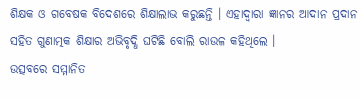ଶିକ୍ଷକ ଓ ଗବେଷକ ବିଦେଶରେ ଶିକ୍ଷାଲାଭ କରୁଛନ୍ତି । ଏହାଦ୍ୱାରା ଜ୍ଞାନର ଆଦାନ ପ୍ରଦାନ ସହିତ ଗୁଣାତ୍ମକ ଶିକ୍ଷାର ଅଭିବୃଦ୍ଧି ଘଟିଛି ବୋଲି ରାଉଳ କହିଥିଲେ ।
ଉତ୍ସବରେ ସମ୍ମାନିତ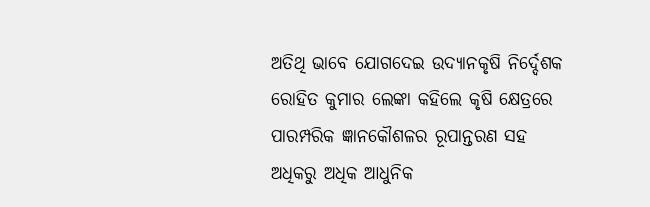ଅତିଥି ଭାବେ ଯୋଗଦେଇ ଉଦ୍ୟାନକୃଷି ନିର୍ଦ୍ଦେଶକ ରୋହିତ କୁମାର ଲେଙ୍କା କହିଲେ କୃଷି କ୍ଷେତ୍ରରେ ପାରମ୍ପରିକ ଜ୍ଞାନକୌଶଳର ରୂପାନ୍ତରଣ ସହ ଅଧିକରୁ ଅଧିକ ଆଧୁନିକ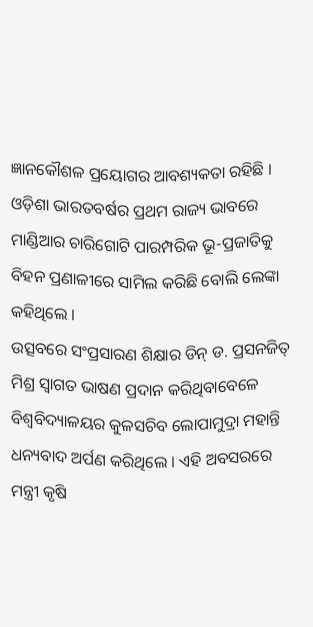ଜ୍ଞାନକୌଶଳ ପ୍ରୟୋଗର ଆବଶ୍ୟକତା ରହିଛି । ଓଡ଼ିଶା ଭାରତବର୍ଷର ପ୍ରଥମ ରାଜ୍ୟ ଭାବରେ ମାଣ୍ଡିଆର ଚାରିଗୋଟି ପାରମ୍ପରିକ ଭୂ-ପ୍ରଜାତିକୁ ବିହନ ପ୍ରଣାଳୀରେ ସାମିଲ କରିଛି ବୋଲି ଲେଙ୍କା କହିଥିଲେ ।
ଉତ୍ସବରେ ସଂପ୍ରସାରଣ ଶିକ୍ଷାର ଡିନ୍ ଡ. ପ୍ରସନଜିତ୍ ମିଶ୍ର ସ୍ୱାଗତ ଭାଷଣ ପ୍ରଦାନ କରିଥିବାବେଳେ ବିଶ୍ୱବିଦ୍ୟାଳୟର କୁଳସଚିବ ଲୋପାମୁଦ୍ରା ମହାନ୍ତି ଧନ୍ୟବାଦ ଅର୍ପଣ କରିଥିଲେ । ଏହି ଅବସରରେ ମନ୍ତ୍ରୀ କୃଷି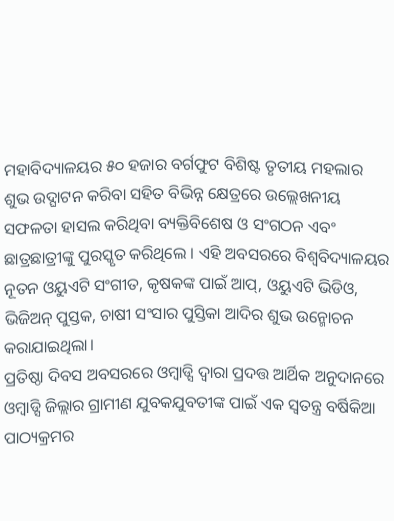ମହାବିଦ୍ୟାଳୟର ୫୦ ହଜାର ବର୍ଗଫୁଟ ବିଶିଷ୍ଟ ତୃତୀୟ ମହଲାର ଶୁଭ ଉଦ୍ଘାଟନ କରିବା ସହିତ ବିଭିନ୍ନ କ୍ଷେତ୍ରରେ ଉଲ୍ଲେଖନୀୟ ସଫଳତା ହାସଲ କରିଥିବା ବ୍ୟକ୍ତିବିଶେଷ ଓ ସଂଗଠନ ଏବଂ ଛାତ୍ରଛାତ୍ରୀଙ୍କୁ ପୁରସ୍କୃତ କରିଥିଲେ । ଏହି ଅବସରରେ ବିଶ୍ୱବିଦ୍ୟାଳୟର ନୂତନ ଓୟୁଏଟି ସଂଗୀତ, କୃଷକଙ୍କ ପାଇଁ ଆପ୍, ଓୟୁଏଟି ଭିଡିଓ, ଭିଜିଅନ୍ ପୁସ୍ତକ, ଚାଷୀ ସଂସାର ପୁସ୍ତିକା ଆଦିର ଶୁଭ ଉନ୍ମୋଚନ କରାଯାଇଥିଲା।
ପ୍ରତିଷ୍ଠା ଦିବସ ଅବସରରେ ଓମ୍ବାଡ୍ସି ଦ୍ୱାରା ପ୍ରଦତ୍ତ ଆର୍ଥିକ ଅନୁଦାନରେ ଓମ୍ବାଡ୍ସି ଜିଲ୍ଲାର ଗ୍ରାମୀଣ ଯୁବକଯୁବତୀଙ୍କ ପାଇଁ ଏକ ସ୍ୱତନ୍ତ୍ର ବର୍ଷିକିଆ ପାଠ୍ୟକ୍ରମର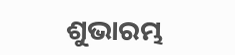ଶୁଭାରମ୍ଭ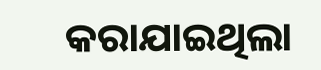କରାଯାଇଥିଲା